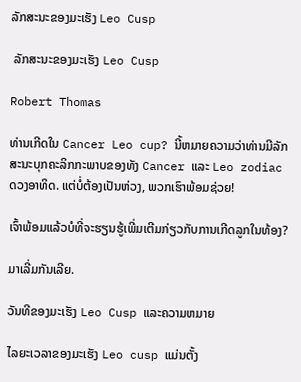ລັກສະນະຂອງມະເຮັງ Leo Cusp

 ລັກສະນະຂອງມະເຮັງ Leo Cusp

Robert Thomas

ທ່ານເກີດໃນ Cancer Leo cup? ນີ້ຫມາຍຄວາມວ່າທ່ານມີລັກສະນະບຸກຄະລິກກະພາບຂອງທັງ Cancer ແລະ Leo zodiac ດວງອາທິດ. ແຕ່ບໍ່ຕ້ອງເປັນຫ່ວງ, ພວກເຮົາພ້ອມຊ່ວຍ!

ເຈົ້າພ້ອມແລ້ວບໍທີ່ຈະຮຽນຮູ້ເພີ່ມເຕີມກ່ຽວກັບການເກີດລູກໃນທ້ອງ?

ມາເລີ່ມກັນເລີຍ.

ວັນທີຂອງມະເຮັງ Leo Cusp ແລະຄວາມຫມາຍ

ໄລຍະເວລາຂອງມະເຮັງ Leo cusp ແມ່ນຕັ້ງ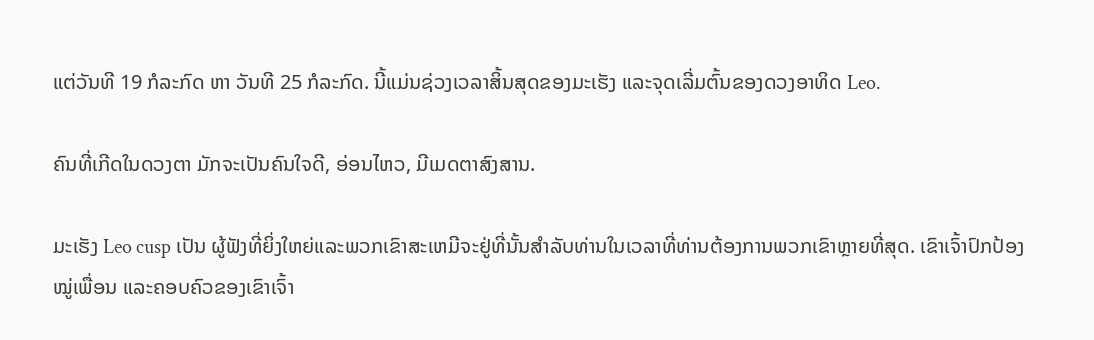ແຕ່ວັນທີ 19 ກໍລະກົດ ຫາ ວັນທີ 25 ກໍລະກົດ. ນີ້ແມ່ນຊ່ວງເວລາສິ້ນສຸດຂອງມະເຮັງ ແລະຈຸດເລີ່ມຕົ້ນຂອງດວງອາທິດ Leo.

ຄົນທີ່ເກີດໃນດວງຕາ ມັກຈະເປັນຄົນໃຈດີ, ອ່ອນໄຫວ, ມີເມດຕາສົງສານ.

ມະເຮັງ Leo cusp ເປັນ ຜູ້ຟັງທີ່ຍິ່ງໃຫຍ່ແລະພວກເຂົາສະເຫມີຈະຢູ່ທີ່ນັ້ນສໍາລັບທ່ານໃນເວລາທີ່ທ່ານຕ້ອງການພວກເຂົາຫຼາຍທີ່ສຸດ. ເຂົາເຈົ້າປົກປ້ອງໝູ່ເພື່ອນ ແລະຄອບຄົວຂອງເຂົາເຈົ້າ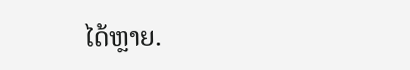ໄດ້ຫຼາຍ.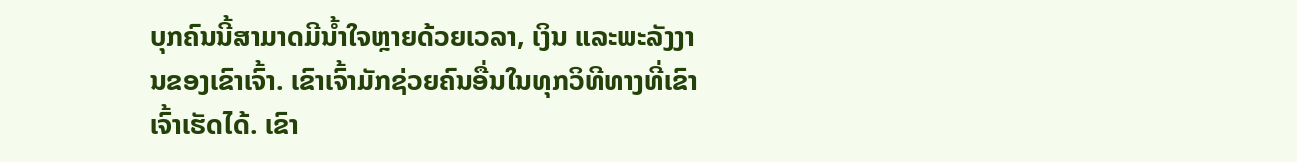ບຸກຄົນນີ້ສາມາດມີນໍ້າໃຈຫຼາຍດ້ວຍເວລາ, ເງິນ ແລະພະລັງງານຂອງເຂົາເຈົ້າ. ເຂົາເຈົ້າມັກຊ່ວຍຄົນອື່ນໃນທຸກວິທີທາງທີ່ເຂົາເຈົ້າເຮັດໄດ້. ເຂົາ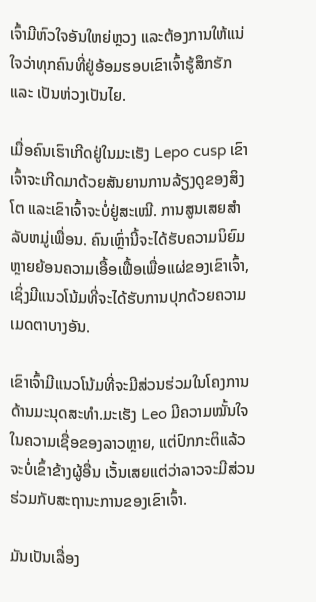ເຈົ້າມີຫົວໃຈອັນໃຫຍ່ຫຼວງ ແລະຕ້ອງການໃຫ້ແນ່ໃຈວ່າທຸກຄົນທີ່ຢູ່ອ້ອມຮອບເຂົາເຈົ້າຮູ້ສຶກຮັກ ແລະ ເປັນຫ່ວງເປັນໄຍ.

ເມື່ອຄົນເຮົາເກີດຢູ່ໃນມະເຮັງ Lepo cusp ເຂົາເຈົ້າຈະເກີດມາດ້ວຍສັນຍານການລ້ຽງດູຂອງສິງໂຕ ແລະເຂົາເຈົ້າຈະບໍ່ຢູ່ສະເໝີ. ການສູນເສຍສໍາລັບຫມູ່ເພື່ອນ. ຄົນເຫຼົ່ານີ້ຈະໄດ້ຮັບຄວາມນິຍົມຫຼາຍຍ້ອນຄວາມເອື້ອເຟື້ອເພື່ອແຜ່ຂອງເຂົາເຈົ້າ, ເຊິ່ງມີແນວໂນ້ມທີ່ຈະໄດ້ຮັບການປຸກດ້ວຍຄວາມເມດຕາບາງອັນ.

ເຂົາເຈົ້າມີແນວໂນ້ມທີ່ຈະມີສ່ວນຮ່ວມໃນໂຄງການດ້ານມະນຸດສະທໍາ.ມະເຮັງ Leo ມີຄວາມໝັ້ນໃຈໃນຄວາມເຊື່ອຂອງລາວຫຼາຍ, ແຕ່ປົກກະຕິແລ້ວຈະບໍ່ເຂົ້າຂ້າງຜູ້ອື່ນ ເວັ້ນເສຍແຕ່ວ່າລາວຈະມີສ່ວນຮ່ວມກັບສະຖານະການຂອງເຂົາເຈົ້າ.

ມັນເປັນເລື່ອງ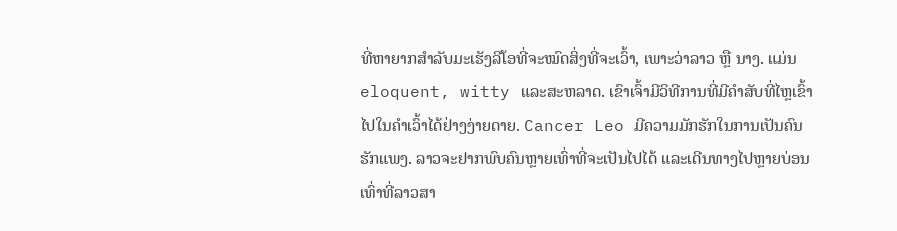ທີ່ຫາຍາກສຳລັບມະເຮັງລີໂອທີ່ຈະໝົດສິ່ງທີ່ຈະເວົ້າ, ເພາະວ່າລາວ ຫຼື ນາງ. ແມ່ນ eloquent, witty ແລະສະຫລາດ. ເຂົາເຈົ້າມີວິທີການທີ່ມີຄໍາສັບທີ່ໄຫຼເຂົ້າໄປໃນຄໍາເວົ້າໄດ້ຢ່າງງ່າຍດາຍ. Cancer Leo ມີຄວາມມັກຮັກໃນການເປັນຄົນຮັກແພງ. ລາວຈະຢາກພົບຄົນຫຼາຍເທົ່າທີ່ຈະເປັນໄປໄດ້ ແລະເດີນທາງໄປຫຼາຍບ່ອນເທົ່າທີ່ລາວສາ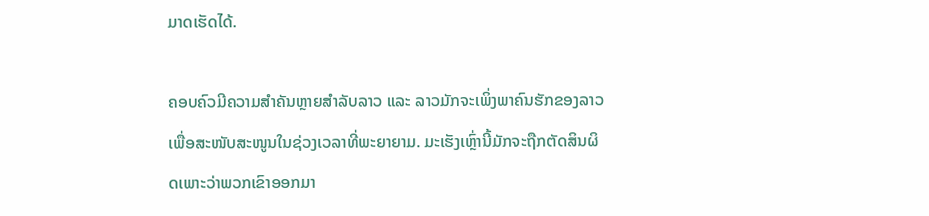ມາດເຮັດໄດ້.

ຄອບຄົວມີຄວາມສຳຄັນຫຼາຍສຳລັບລາວ ແລະ ລາວມັກຈະເພິ່ງພາຄົນຮັກຂອງລາວເພື່ອສະໜັບສະໜູນໃນຊ່ວງເວລາທີ່ພະຍາຍາມ. ມະເຮັງເຫຼົ່ານີ້ມັກຈະຖືກຕັດສິນຜິດເພາະວ່າພວກເຂົາອອກມາ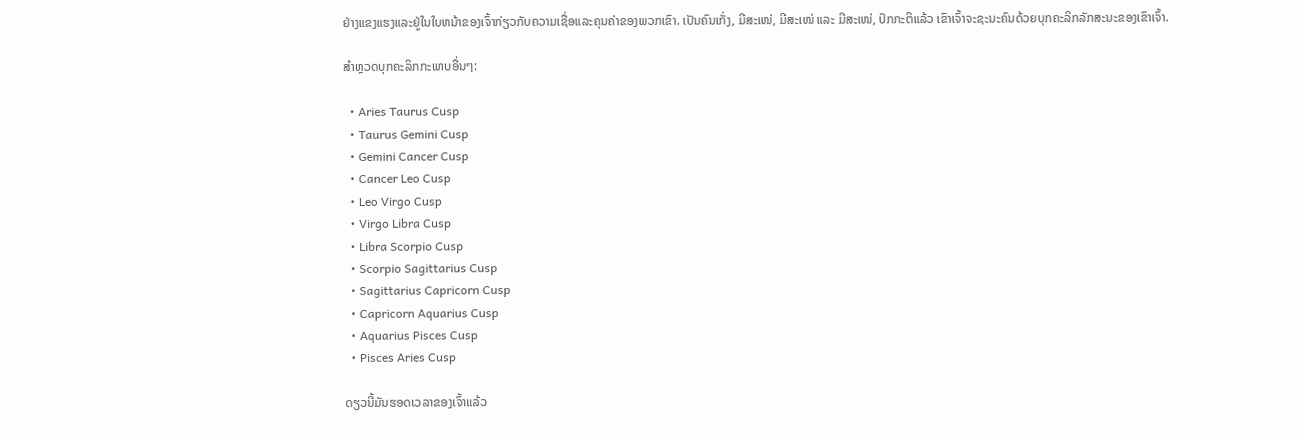ຢ່າງແຂງແຮງແລະຢູ່ໃນໃບຫນ້າຂອງເຈົ້າກ່ຽວກັບຄວາມເຊື່ອແລະຄຸນຄ່າຂອງພວກເຂົາ. ເປັນຄົນເກັ່ງ, ມີສະເໜ່, ມີສະເໜ່ ແລະ ມີສະເໜ່, ປົກກະຕິແລ້ວ ເຂົາເຈົ້າຈະຊະນະຄົນດ້ວຍບຸກຄະລິກລັກສະນະຂອງເຂົາເຈົ້າ.

ສຳຫຼວດບຸກຄະລິກກະພາບອື່ນໆ:

  • Aries Taurus Cusp
  • Taurus Gemini Cusp
  • Gemini Cancer Cusp
  • Cancer Leo Cusp
  • Leo Virgo Cusp
  • Virgo Libra Cusp
  • Libra Scorpio Cusp
  • Scorpio Sagittarius Cusp
  • Sagittarius Capricorn Cusp
  • Capricorn Aquarius Cusp
  • Aquarius Pisces Cusp
  • Pisces Aries Cusp

ດຽວນີ້ມັນຮອດເວລາຂອງເຈົ້າແລ້ວ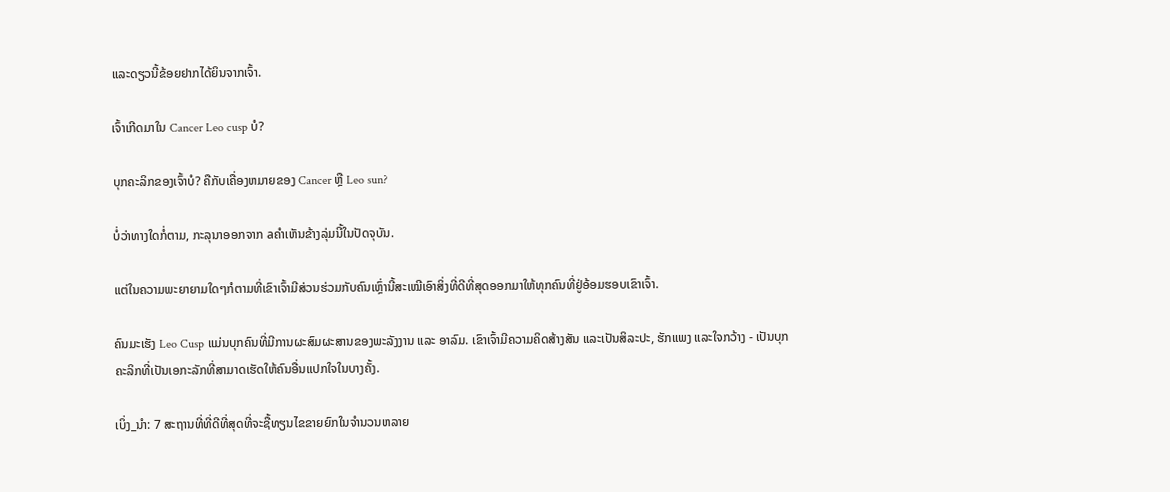ແລະດຽວນີ້ຂ້ອຍຢາກໄດ້ຍິນຈາກເຈົ້າ.

ເຈົ້າເກີດມາໃນ Cancer Leo cusp ບໍ?

ບຸກຄະລິກຂອງເຈົ້າບໍ? ຄືກັບເຄື່ອງຫມາຍຂອງ Cancer ຫຼື Leo sun?

ບໍ່ວ່າທາງໃດກໍ່ຕາມ, ກະລຸນາອອກຈາກ aຄໍາເຫັນຂ້າງລຸ່ມນີ້ໃນປັດຈຸບັນ.

ແຕ່ໃນຄວາມພະຍາຍາມໃດໆກໍຕາມທີ່ເຂົາເຈົ້າມີສ່ວນຮ່ວມກັບຄົນເຫຼົ່ານີ້ສະເໝີເອົາສິ່ງທີ່ດີທີ່ສຸດອອກມາໃຫ້ທຸກຄົນທີ່ຢູ່ອ້ອມຮອບເຂົາເຈົ້າ.

ຄົນມະເຮັງ Leo Cusp ແມ່ນບຸກຄົນທີ່ມີການຜະສົມຜະສານຂອງພະລັງງານ ແລະ ອາລົມ. ເຂົາເຈົ້າມີຄວາມຄິດສ້າງສັນ ແລະເປັນສິລະປະ, ຮັກແພງ ແລະໃຈກວ້າງ - ເປັນບຸກຄະລິກທີ່ເປັນເອກະລັກທີ່ສາມາດເຮັດໃຫ້ຄົນອື່ນແປກໃຈໃນບາງຄັ້ງ.

ເບິ່ງ_ນຳ: 7 ສະຖານທີ່ທີ່ດີທີ່ສຸດທີ່ຈະຊື້ທຽນໄຂຂາຍຍົກໃນຈໍານວນຫລາຍ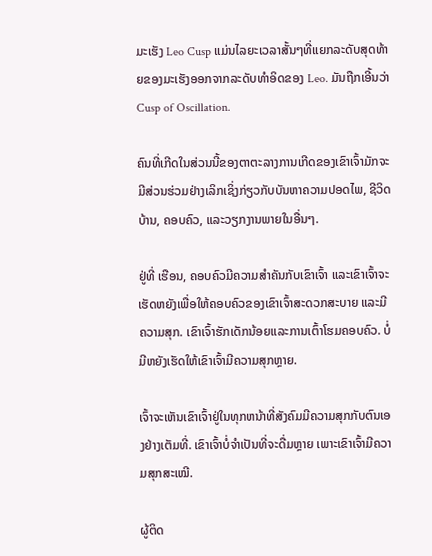ມະເຮັງ Leo Cusp ແມ່ນໄລຍະເວລາສັ້ນໆທີ່ແຍກລະດັບສຸດທ້າຍຂອງມະເຮັງອອກຈາກລະດັບທໍາອິດຂອງ Leo. ມັນຖືກເອີ້ນວ່າ Cusp of Oscillation.

ຄົນທີ່ເກີດໃນສ່ວນນີ້ຂອງຕາຕະລາງການເກີດຂອງເຂົາເຈົ້າມັກຈະມີສ່ວນຮ່ວມຢ່າງເລິກເຊິ່ງກ່ຽວກັບບັນຫາຄວາມປອດໄພ, ຊີວິດບ້ານ, ຄອບຄົວ, ແລະວຽກງານພາຍໃນອື່ນໆ.

ຢູ່ທີ່ ເຮືອນ, ຄອບຄົວມີຄວາມສໍາຄັນກັບເຂົາເຈົ້າ ແລະເຂົາເຈົ້າຈະເຮັດຫຍັງເພື່ອໃຫ້ຄອບຄົວຂອງເຂົາເຈົ້າສະດວກສະບາຍ ແລະມີຄວາມສຸກ. ເຂົາເຈົ້າຮັກເດັກນ້ອຍແລະການເຕົ້າໂຮມຄອບຄົວ. ບໍ່ມີຫຍັງເຮັດໃຫ້ເຂົາເຈົ້າມີຄວາມສຸກຫຼາຍ.

ເຈົ້າຈະເຫັນເຂົາເຈົ້າຢູ່ໃນທຸກຫນ້າທີ່ສັງຄົມມີຄວາມສຸກກັບຕົນເອງຢ່າງເຕັມທີ່. ເຂົາເຈົ້າບໍ່ຈຳເປັນທີ່ຈະດື່ມຫຼາຍ ເພາະເຂົາເຈົ້າມີຄວາມສຸກສະເໝີ.

ຜູ້ຕິດ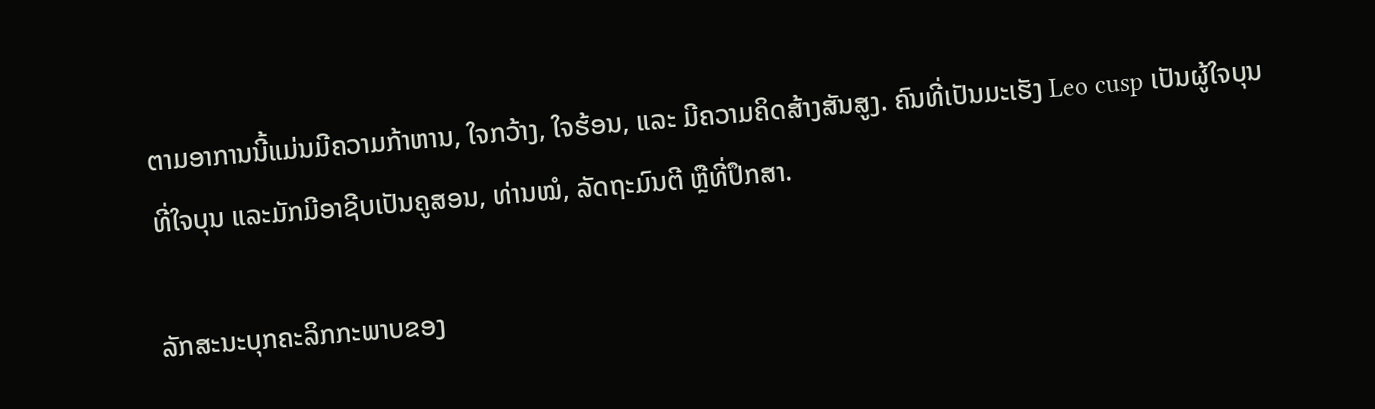ຕາມອາການນີ້ແມ່ນມີຄວາມກ້າຫານ, ໃຈກວ້າງ, ໃຈຮ້ອນ, ແລະ ມີຄວາມຄິດສ້າງສັນສູງ. ຄົນທີ່ເປັນມະເຮັງ Leo cusp ເປັນຜູ້ໃຈບຸນທີ່ໃຈບຸນ ແລະມັກມີອາຊີບເປັນຄູສອນ, ທ່ານໝໍ, ລັດຖະມົນຕີ ຫຼືທີ່ປຶກສາ.

ລັກສະນະບຸກຄະລິກກະພາບຂອງ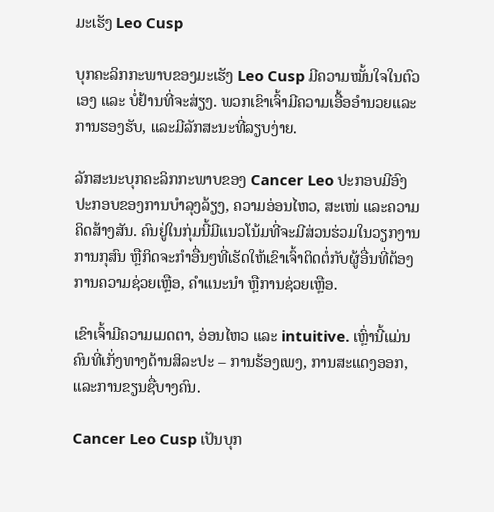ມະເຮັງ Leo Cusp

ບຸກຄະລິກກະພາບຂອງມະເຮັງ Leo Cusp ມີຄວາມໝັ້ນໃຈໃນຕົວເອງ ແລະ ບໍ່ຢ້ານທີ່ຈະສ່ຽງ. ພວກເຂົາເຈົ້າມີຄວາມເອື້ອອໍານວຍແລະການຮອງຮັບ, ແລະມີລັກສະນະທີ່ລຽບງ່າຍ.

ລັກສະນະບຸກຄະລິກກະພາບຂອງ Cancer Leo ປະກອບມີອົງປະກອບຂອງການບໍາລຸງລ້ຽງ, ຄວາມອ່ອນໄຫວ, ສະເໜ່ ແລະຄວາມຄິດສ້າງສັນ. ຄົນຢູ່ໃນກຸ່ມນີ້ມີແນວໂນ້ມທີ່ຈະມີສ່ວນຮ່ວມໃນວຽກງານການກຸສົນ ຫຼືກິດຈະກໍາອື່ນໆທີ່ເຮັດໃຫ້ເຂົາເຈົ້າຕິດຕໍ່ກັບຜູ້ອື່ນທີ່ຕ້ອງການຄວາມຊ່ວຍເຫຼືອ, ຄໍາແນະນໍາ ຫຼືການຊ່ວຍເຫຼືອ.

ເຂົາເຈົ້າມີຄວາມເມດຕາ, ອ່ອນໄຫວ ແລະ intuitive. ເຫຼົ່ານີ້ແມ່ນຄົນທີ່ເກັ່ງທາງດ້ານສິລະປະ – ການຮ້ອງເພງ, ການສະແດງອອກ, ແລະການຂຽນຊື່ບາງຄົນ.

Cancer Leo Cusp ເປັນບຸກ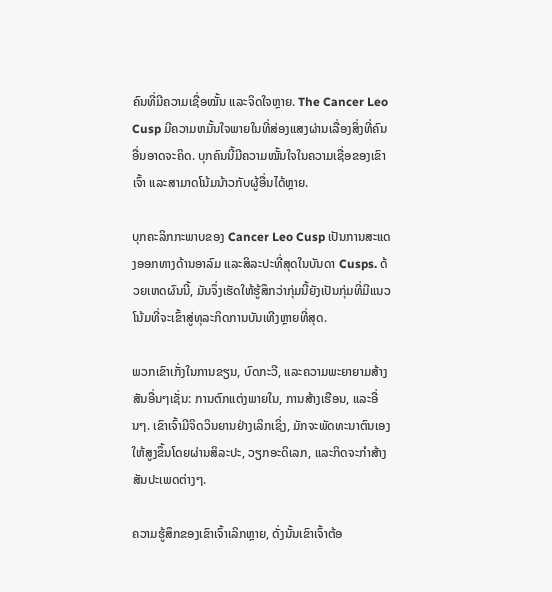ຄົນທີ່ມີຄວາມເຊື່ອໝັ້ນ ແລະຈິດໃຈຫຼາຍ. The Cancer Leo Cusp ມີຄວາມຫມັ້ນໃຈພາຍໃນທີ່ສ່ອງແສງຜ່ານເລື່ອງສິ່ງທີ່ຄົນອື່ນອາດຈະຄິດ. ບຸກຄົນນີ້ມີຄວາມໝັ້ນໃຈໃນຄວາມເຊື່ອຂອງເຂົາເຈົ້າ ແລະສາມາດໂນ້ມນ້າວກັບຜູ້ອື່ນໄດ້ຫຼາຍ.

ບຸກຄະລິກກະພາບຂອງ Cancer Leo Cusp ເປັນການສະແດງອອກທາງດ້ານອາລົມ ແລະສິລະປະທີ່ສຸດໃນບັນດາ Cusps. ດ້ວຍເຫດຜົນນີ້, ມັນຈຶ່ງເຮັດໃຫ້ຮູ້ສຶກວ່າກຸ່ມນີ້ຍັງເປັນກຸ່ມທີ່ມີແນວໂນ້ມທີ່ຈະເຂົ້າສູ່ທຸລະກິດການບັນເທີງຫຼາຍທີ່ສຸດ.

ພວກເຂົາເກັ່ງໃນການຂຽນ, ບົດກະວີ, ແລະຄວາມພະຍາຍາມສ້າງສັນອື່ນໆເຊັ່ນ: ການຕົກແຕ່ງພາຍໃນ, ການສ້າງເຮືອນ, ແລະອື່ນໆ. ເຂົາເຈົ້າມີຈິດວິນຍານຢ່າງເລິກເຊິ່ງ, ມັກຈະພັດທະນາຕົນເອງໃຫ້ສູງຂຶ້ນໂດຍຜ່ານສິລະປະ, ວຽກອະດິເລກ, ແລະກິດຈະກໍາສ້າງສັນປະເພດຕ່າງໆ.

ຄວາມຮູ້ສຶກຂອງເຂົາເຈົ້າເລິກຫຼາຍ, ດັ່ງນັ້ນເຂົາເຈົ້າຕ້ອ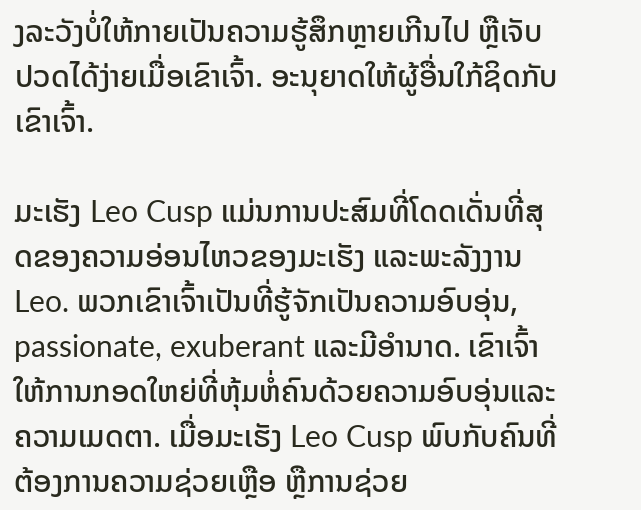ງລະວັງບໍ່ໃຫ້ກາຍເປັນຄວາມຮູ້ສຶກຫຼາຍເກີນໄປ ຫຼືເຈັບປວດໄດ້ງ່າຍເມື່ອເຂົາເຈົ້າ. ອະນຸຍາດໃຫ້ຜູ້ອື່ນໃກ້ຊິດກັບເຂົາເຈົ້າ.

ມະເຮັງ Leo Cusp ແມ່ນການປະສົມທີ່ໂດດເດັ່ນທີ່ສຸດຂອງຄວາມອ່ອນໄຫວຂອງມະເຮັງ ແລະພະລັງງານ Leo. ພວກເຂົາເຈົ້າເປັນທີ່ຮູ້ຈັກເປັນຄວາມອົບອຸ່ນ, passionate, exuberant ແລະມີອໍານາດ. ເຂົາເຈົ້າໃຫ້ການກອດໃຫຍ່ທີ່ຫຸ້ມຫໍ່ຄົນດ້ວຍຄວາມອົບອຸ່ນແລະຄວາມເມດຕາ. ເມື່ອມະເຮັງ Leo Cusp ພົບກັບຄົນທີ່ຕ້ອງການຄວາມຊ່ວຍເຫຼືອ ຫຼືການຊ່ວຍ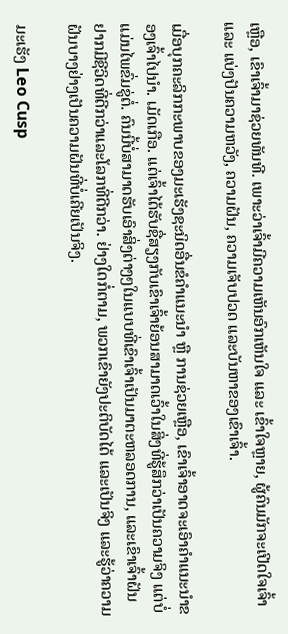ເຫຼືອ, ເຂົາເຈົ້າມາຊ່ວຍທັນທີ. ເພາະວ່າເຈົ້າມີຄວາມເຫັນອົກເຫັນໃຈ ແລະ ເຂົ້າໃຈຫຼາຍ, ຜູ້ຄົນມັກຈະເປີດໃຈເຈົ້າ ແລະ ແບ່ງປັນຄວາມຫວັງ, ຄວາມຝັນ, ຄວາມເຈັບປວດ ແລະບັນຫາຂອງເຂົາເຈົ້າ.

ເມື່ອບຸກຄະລິກກະພາບຂອງມະເຮັງຊະນິດອື່ນຂໍຄຳແນະນຳ ຫຼື ການຊ່ວຍເຫຼືອ, ເຂົາເຈົ້າອາດຈະເອົາຄຳແນະນຳຂອງເຈົ້າໄປນຳ. ເມັດເກືອ. ແຕ່ເຈົ້າໄດ້ຮັບຊື່ສຽງກັບເຂົາເຈົ້າຍ້ອນສາມາດເວົ້າໃນສິ່ງທີ່ຮູ້ສຶກວ່າເປັນຄວາມຈິງ ແຕ່ບໍ່ແມ່ນໄພຂົ່ມຂູ່ຕໍ່. ຄົນນີ້ບໍ່ສາມາດຮັບເອົາສິ່ງຕ່າງໆໃນແບບທີ່ເຂົາເຈົ້າເປັນມາຕະຫລອດການ, ແລະເຂົາເຈົ້າຝັນຢາກມີຊີວິດທີ່ດີກວ່າແລະໂລກທີ່ດີກວ່າ. ຢ່າງໃດກໍ່ຕາມ, ພວກເຂົາຍັງປະຕິບັດໄດ້ ແລະເປັນຈິງ ແລະຮູ້ວ່າຄວາມຝັນບາງຢ່າງເປັນຄວາມຝັນທີ່ບໍ່ເຄີຍເປັນຈິງ.

ມະເຮັງ Leo Cusp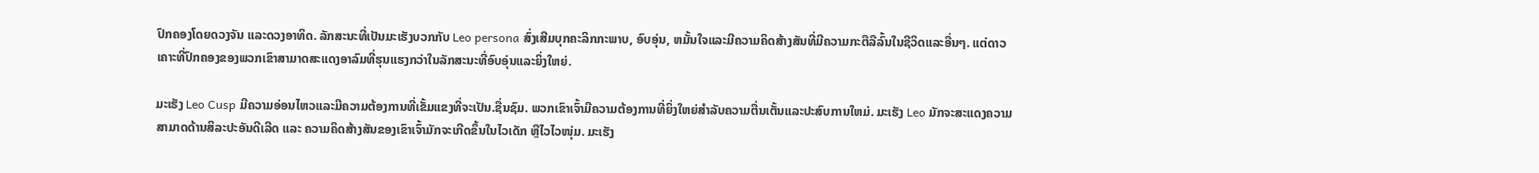ປົກຄອງໂດຍດວງຈັນ ແລະດວງອາທິດ. ລັກສະນະທີ່ເປັນມະເຮັງບວກກັບ Leo persona ສົ່ງເສີມບຸກຄະລິກກະພາບ, ອົບອຸ່ນ, ຫມັ້ນໃຈແລະມີຄວາມຄິດສ້າງສັນທີ່ມີຄວາມກະຕືລືລົ້ນໃນຊີວິດແລະອື່ນໆ. ແຕ່ດາວເຄາະທີ່ປົກຄອງຂອງພວກເຂົາສາມາດສະແດງອາລົມທີ່ຮຸນແຮງກວ່າໃນລັກສະນະທີ່ອົບອຸ່ນແລະຍິ່ງໃຫຍ່.

ມະເຮັງ Leo Cusp ມີຄວາມອ່ອນໄຫວແລະມີຄວາມຕ້ອງການທີ່ເຂັ້ມແຂງທີ່ຈະເປັນ.ຊື່ນຊົມ. ພວກເຂົາເຈົ້າມີຄວາມຕ້ອງການທີ່ຍິ່ງໃຫຍ່ສໍາລັບຄວາມຕື່ນເຕັ້ນແລະປະສົບການໃຫມ່. ມະເຮັງ Leo ມັກຈະສະແດງຄວາມສາມາດດ້ານສິລະປະອັນດີເລີດ ແລະ ຄວາມຄິດສ້າງສັນຂອງເຂົາເຈົ້າມັກຈະເກີດຂຶ້ນໃນໄວເດັກ ຫຼືໄວໄວໜຸ່ມ. ມະເຮັງ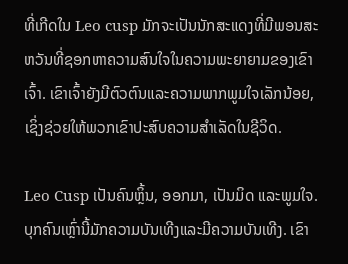ທີ່ເກີດໃນ Leo cusp ມັກຈະເປັນນັກສະແດງທີ່ມີພອນສະຫວັນທີ່ຊອກຫາຄວາມສົນໃຈໃນຄວາມພະຍາຍາມຂອງເຂົາເຈົ້າ. ເຂົາເຈົ້າຍັງມີຕົວຕົນແລະຄວາມພາກພູມໃຈເລັກນ້ອຍ, ເຊິ່ງຊ່ວຍໃຫ້ພວກເຂົາປະສົບຄວາມສໍາເລັດໃນຊີວິດ.

Leo Cusp ເປັນຄົນຫຼິ້ນ, ອອກມາ, ເປັນມິດ ແລະພູມໃຈ. ບຸກຄົນເຫຼົ່ານີ້ມັກຄວາມບັນເທີງແລະມີຄວາມບັນເທີງ. ເຂົາ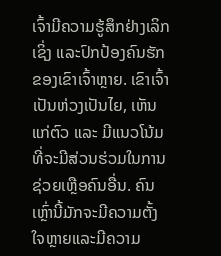ເຈົ້າມີຄວາມຮູ້ສຶກຢ່າງເລິກເຊິ່ງ ແລະປົກປ້ອງຄົນຮັກຂອງເຂົາເຈົ້າຫຼາຍ. ເຂົາເຈົ້າເປັນຫ່ວງເປັນໄຍ, ເຫັນແກ່ຕົວ ແລະ ມີແນວໂນ້ມທີ່ຈະມີສ່ວນຮ່ວມໃນການຊ່ວຍເຫຼືອຄົນອື່ນ. ຄົນເຫຼົ່ານີ້ມັກຈະມີຄວາມຕັ້ງໃຈຫຼາຍແລະມີຄວາມ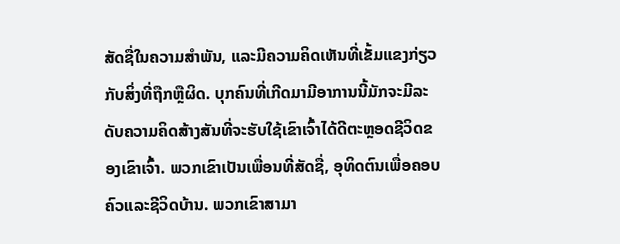ສັດຊື່ໃນຄວາມສໍາພັນ, ແລະມີຄວາມຄິດເຫັນທີ່ເຂັ້ມແຂງກ່ຽວກັບສິ່ງທີ່ຖືກຫຼືຜິດ. ບຸກຄົນທີ່ເກີດມາມີອາການນີ້ມັກຈະມີລະດັບຄວາມຄິດສ້າງສັນທີ່ຈະຮັບໃຊ້ເຂົາເຈົ້າໄດ້ດີຕະຫຼອດຊີວິດຂອງເຂົາເຈົ້າ. ພວກເຂົາເປັນເພື່ອນທີ່ສັດຊື່, ອຸທິດຕົນເພື່ອຄອບຄົວແລະຊີວິດບ້ານ. ພວກເຂົາສາມາ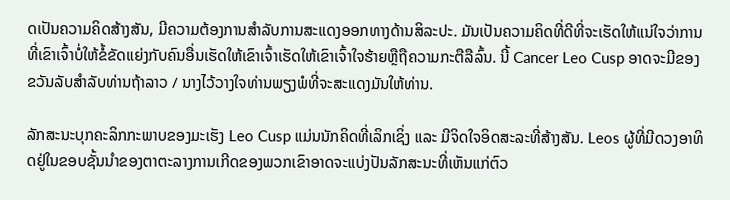ດເປັນຄວາມຄິດສ້າງສັນ, ມີຄວາມຕ້ອງການສໍາລັບການສະແດງອອກທາງດ້ານສິລະປະ. ມັນເປັນຄວາມຄິດທີ່ດີທີ່ຈະເຮັດໃຫ້ແນ່ໃຈວ່າການທີ່ເຂົາເຈົ້າບໍ່ໃຫ້ຂໍ້ຂັດແຍ່ງກັບຄົນອື່ນເຮັດໃຫ້ເຂົາເຈົ້າເຮັດໃຫ້ເຂົາເຈົ້າໃຈຮ້າຍຫຼືຖືຄວາມກະຕືລືລົ້ນ. ນີ້ Cancer Leo Cusp ອາດຈະມີຂອງຂວັນລັບສໍາລັບທ່ານຖ້າລາວ / ນາງໄວ້ວາງໃຈທ່ານພຽງພໍທີ່ຈະສະແດງມັນໃຫ້ທ່ານ.

ລັກສະນະບຸກຄະລິກກະພາບຂອງມະເຮັງ Leo Cusp ແມ່ນນັກຄິດທີ່ເລິກເຊິ່ງ ແລະ ມີຈິດໃຈອິດສະລະທີ່ສ້າງສັນ. Leos ຜູ້ທີ່ມີດວງອາທິດຢູ່ໃນຂອບຊັ້ນນໍາຂອງຕາຕະລາງການເກີດຂອງພວກເຂົາອາດຈະແບ່ງປັນລັກສະນະທີ່ເຫັນແກ່ຕົວ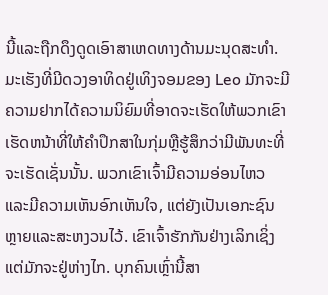ນີ້ແລະຖືກດຶງດູດເອົາສາເຫດທາງດ້ານມະນຸດສະທໍາ. ມະເຮັງທີ່ມີດວງອາທິດຢູ່ເທິງຈອມຂອງ Leo ມັກຈະມີຄວາມຢາກໄດ້ຄວາມນິຍົມທີ່ອາດຈະເຮັດໃຫ້ພວກເຂົາເຮັດຫນ້າທີ່ໃຫ້ຄໍາປຶກສາໃນກຸ່ມຫຼືຮູ້ສຶກວ່າມີພັນທະທີ່ຈະເຮັດເຊັ່ນນັ້ນ. ພວກເຂົາເຈົ້າມີຄວາມອ່ອນໄຫວແລະມີຄວາມເຫັນອົກເຫັນໃຈ, ແຕ່ຍັງເປັນເອກະຊົນຫຼາຍແລະສະຫງວນໄວ້. ເຂົາເຈົ້າຮັກກັນຢ່າງເລິກເຊິ່ງ ແຕ່ມັກຈະຢູ່ຫ່າງໄກ. ບຸກຄົນເຫຼົ່ານີ້ສາ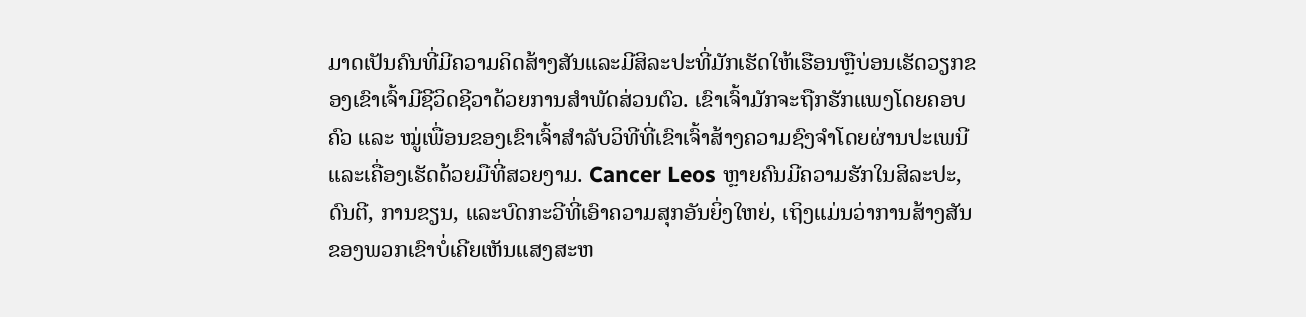ມາດເປັນຄົນທີ່ມີຄວາມຄິດສ້າງສັນແລະມີສິລະປະທີ່ມັກເຮັດໃຫ້ເຮືອນຫຼືບ່ອນເຮັດວຽກຂອງເຂົາເຈົ້າມີຊີວິດຊີວາດ້ວຍການສໍາພັດສ່ວນຕົວ. ເຂົາເຈົ້າມັກຈະຖືກຮັກແພງໂດຍຄອບຄົວ ແລະ ໝູ່ເພື່ອນຂອງເຂົາເຈົ້າສໍາລັບວິທີທີ່ເຂົາເຈົ້າສ້າງຄວາມຊົງຈໍາໂດຍຜ່ານປະເພນີ ແລະເຄື່ອງເຮັດດ້ວຍມືທີ່ສວຍງາມ. Cancer Leos ຫຼາຍຄົນມີຄວາມຮັກໃນສິລະປະ, ດົນຕີ, ການຂຽນ, ແລະບົດກະວີທີ່ເອົາຄວາມສຸກອັນຍິ່ງໃຫຍ່, ເຖິງແມ່ນວ່າການສ້າງສັນຂອງພວກເຂົາບໍ່ເຄີຍເຫັນແສງສະຫ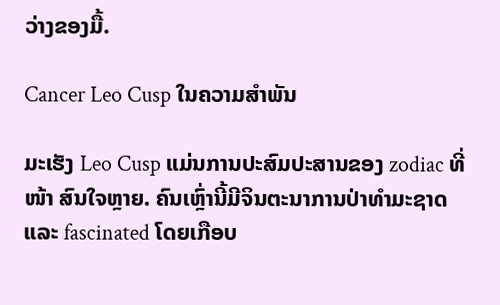ວ່າງຂອງມື້.

Cancer Leo Cusp ໃນຄວາມສໍາພັນ

ມະເຮັງ Leo Cusp ແມ່ນການປະສົມປະສານຂອງ zodiac ທີ່ ໜ້າ ສົນໃຈຫຼາຍ. ຄົນເຫຼົ່ານີ້ມີຈິນຕະນາການປ່າທໍາມະຊາດແລະ fascinated ໂດຍເກືອບ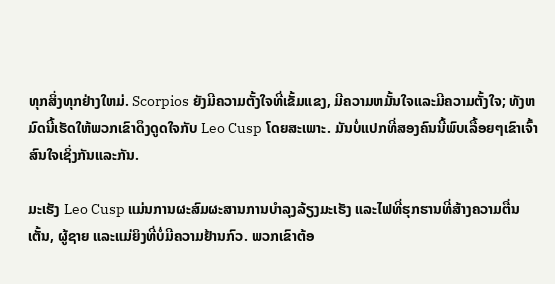ທຸກສິ່ງທຸກຢ່າງໃຫມ່. Scorpios ຍັງມີຄວາມຕັ້ງໃຈທີ່ເຂັ້ມແຂງ, ມີຄວາມຫມັ້ນໃຈແລະມີຄວາມຕັ້ງໃຈ; ທັງຫມົດນີ້ເຮັດໃຫ້ພວກເຂົາດຶງດູດໃຈກັບ Leo Cusp ໂດຍສະເພາະ. ມັນບໍ່ແປກທີ່ສອງຄົນນີ້ພົບເລື້ອຍໆເຂົາເຈົ້າສົນໃຈເຊິ່ງກັນແລະກັນ.

ມະເຮັງ Leo Cusp ແມ່ນການຜະສົມຜະສານການບໍາລຸງລ້ຽງມະເຮັງ ແລະໄຟທີ່ຮຸກຮານທີ່ສ້າງຄວາມຕື່ນເຕັ້ນ, ຜູ້ຊາຍ ແລະແມ່ຍິງທີ່ບໍ່ມີຄວາມຢ້ານກົວ. ພວກເຂົາຕ້ອ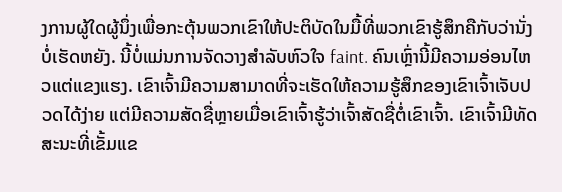ງການຜູ້ໃດຜູ້ນຶ່ງເພື່ອກະຕຸ້ນພວກເຂົາໃຫ້ປະຕິບັດໃນມື້ທີ່ພວກເຂົາຮູ້ສຶກຄືກັບວ່ານັ່ງບໍ່ເຮັດຫຍັງ. ນີ້ບໍ່ແມ່ນການຈັດວາງສໍາລັບຫົວໃຈ faint. ຄົນເຫຼົ່ານີ້ມີຄວາມອ່ອນໄຫວແຕ່ແຂງແຮງ. ເຂົາເຈົ້າມີຄວາມສາມາດທີ່ຈະເຮັດໃຫ້ຄວາມຮູ້ສຶກຂອງເຂົາເຈົ້າເຈັບປວດໄດ້ງ່າຍ ແຕ່ມີຄວາມສັດຊື່ຫຼາຍເມື່ອເຂົາເຈົ້າຮູ້ວ່າເຈົ້າສັດຊື່ຕໍ່ເຂົາເຈົ້າ. ເຂົາເຈົ້າມີທັດສະນະທີ່ເຂັ້ມແຂ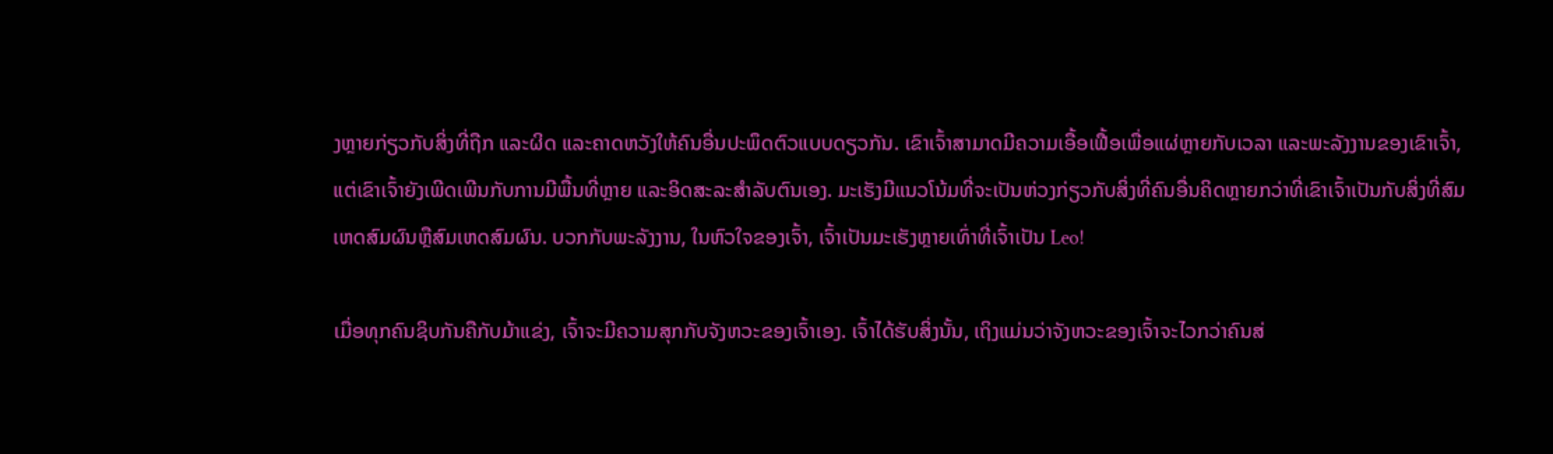ງຫຼາຍກ່ຽວກັບສິ່ງທີ່ຖືກ ແລະຜິດ ແລະຄາດຫວັງໃຫ້ຄົນອື່ນປະພຶດຕົວແບບດຽວກັນ. ເຂົາເຈົ້າສາມາດມີຄວາມເອື້ອເຟື້ອເພື່ອແຜ່ຫຼາຍກັບເວລາ ແລະພະລັງງານຂອງເຂົາເຈົ້າ, ແຕ່ເຂົາເຈົ້າຍັງເພີດເພີນກັບການມີພື້ນທີ່ຫຼາຍ ແລະອິດສະລະສໍາລັບຕົນເອງ. ມະເຮັງມີແນວໂນ້ມທີ່ຈະເປັນຫ່ວງກ່ຽວກັບສິ່ງທີ່ຄົນອື່ນຄິດຫຼາຍກວ່າທີ່ເຂົາເຈົ້າເປັນກັບສິ່ງທີ່ສົມເຫດສົມຜົນຫຼືສົມເຫດສົມຜົນ. ບວກກັບພະລັງງານ, ໃນຫົວໃຈຂອງເຈົ້າ, ເຈົ້າເປັນມະເຮັງຫຼາຍເທົ່າທີ່ເຈົ້າເປັນ Leo!

ເມື່ອທຸກຄົນຊິບກັນຄືກັບມ້າແຂ່ງ, ເຈົ້າຈະມີຄວາມສຸກກັບຈັງຫວະຂອງເຈົ້າເອງ. ເຈົ້າໄດ້ຮັບສິ່ງນັ້ນ, ເຖິງແມ່ນວ່າຈັງຫວະຂອງເຈົ້າຈະໄວກວ່າຄົນສ່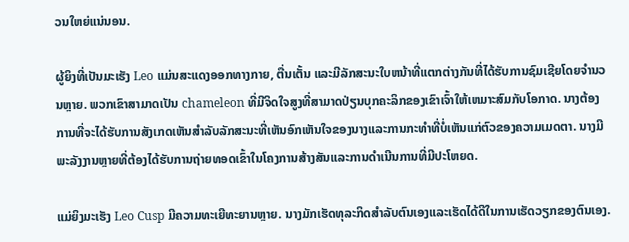ວນໃຫຍ່ແນ່ນອນ.

ຜູ້ຍິງທີ່ເປັນມະເຮັງ Leo ແມ່ນສະແດງອອກທາງກາຍ, ຕື່ນເຕັ້ນ ແລະມີລັກສະນະໃບຫນ້າທີ່ແຕກຕ່າງກັນທີ່ໄດ້ຮັບການຊົມເຊີຍໂດຍຈໍານວນຫຼາຍ. ພວກເຂົາສາມາດເປັນ chameleon ທີ່ມີຈິດໃຈສູງທີ່ສາມາດປ່ຽນບຸກຄະລິກຂອງເຂົາເຈົ້າໃຫ້ເຫມາະສົມກັບໂອກາດ. ນາງຕ້ອງການທີ່ຈະໄດ້ຮັບການສັງເກດເຫັນສໍາລັບລັກສະນະທີ່ເຫັນອົກເຫັນໃຈຂອງນາງແລະການກະທໍາທີ່ບໍ່ເຫັນແກ່ຕົວຂອງຄວາມເມດຕາ. ນາງມີພະລັງງານຫຼາຍທີ່ຕ້ອງໄດ້ຮັບການຖ່າຍທອດເຂົ້າໃນໂຄງການສ້າງສັນແລະການດໍາເນີນການທີ່ມີປະໂຫຍດ.

ແມ່ຍິງມະເຮັງ Leo Cusp ມີຄວາມທະເຍີທະຍານຫຼາຍ. ນາງມັກເຮັດທຸລະກິດສໍາລັບຕົນເອງແລະເຮັດໄດ້ດີໃນການເຮັດວຽກຂອງຕົນເອງ.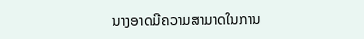ນາງອາດມີຄວາມສາມາດໃນການ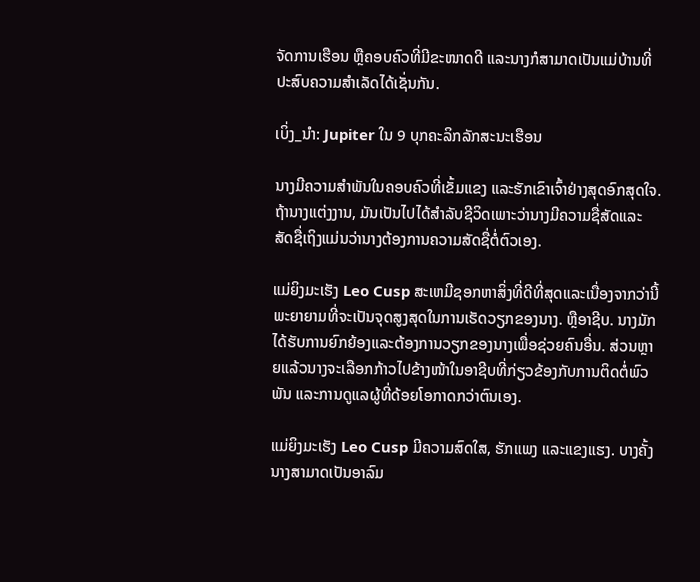ຈັດການເຮືອນ ຫຼືຄອບຄົວທີ່ມີຂະໜາດດີ ແລະນາງກໍສາມາດເປັນແມ່ບ້ານທີ່ປະສົບຄວາມສຳເລັດໄດ້ເຊັ່ນກັນ.

ເບິ່ງ_ນຳ: Jupiter ໃນ 9 ບຸກຄະລິກລັກສະນະເຮືອນ

ນາງມີຄວາມສຳພັນໃນຄອບຄົວທີ່ເຂັ້ມແຂງ ແລະຮັກເຂົາເຈົ້າຢ່າງສຸດອົກສຸດໃຈ. ຖ້ານາງແຕ່ງງານ, ມັນເປັນໄປໄດ້ສໍາລັບຊີວິດເພາະວ່ານາງມີຄວາມຊື່ສັດແລະສັດຊື່ເຖິງແມ່ນວ່ານາງຕ້ອງການຄວາມສັດຊື່ຕໍ່ຕົວເອງ.

ແມ່ຍິງມະເຮັງ Leo Cusp ສະເຫມີຊອກຫາສິ່ງທີ່ດີທີ່ສຸດແລະເນື່ອງຈາກວ່ານີ້ພະຍາຍາມທີ່ຈະເປັນຈຸດສູງສຸດໃນການເຮັດວຽກຂອງນາງ. ຫຼືອາຊີບ. ນາງມັກໄດ້ຮັບການຍົກຍ້ອງແລະຕ້ອງການວຽກຂອງນາງເພື່ອຊ່ວຍຄົນອື່ນ. ສ່ວນຫຼາຍແລ້ວນາງຈະເລືອກກ້າວໄປຂ້າງໜ້າໃນອາຊີບທີ່ກ່ຽວຂ້ອງກັບການຕິດຕໍ່ພົວພັນ ແລະການດູແລຜູ້ທີ່ດ້ອຍໂອກາດກວ່າຕົນເອງ.

ແມ່ຍິງມະເຮັງ Leo Cusp ມີຄວາມສົດໃສ, ຮັກແພງ ແລະແຂງແຮງ. ບາງຄັ້ງນາງສາມາດເປັນອາລົມ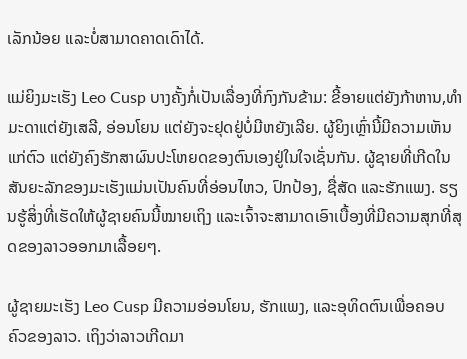ເລັກນ້ອຍ ແລະບໍ່ສາມາດຄາດເດົາໄດ້.

ແມ່ຍິງມະເຮັງ Leo Cusp ບາງຄັ້ງກໍ່ເປັນເລື່ອງທີ່ກົງກັນຂ້າມ: ຂີ້ອາຍແຕ່ຍັງກ້າຫານ,ທຳມະດາແຕ່ຍັງເສລີ, ອ່ອນໂຍນ ແຕ່ຍັງຈະຢຸດຢູ່ບໍ່ມີຫຍັງເລີຍ. ຜູ້ຍິງເຫຼົ່ານີ້ມີຄວາມເຫັນແກ່ຕົວ ແຕ່ຍັງຄົງຮັກສາຜົນປະໂຫຍດຂອງຕົນເອງຢູ່ໃນໃຈເຊັ່ນກັນ. ຜູ້ຊາຍທີ່ເກີດໃນສັນຍະລັກຂອງມະເຮັງແມ່ນເປັນຄົນທີ່ອ່ອນໄຫວ, ປົກປ້ອງ, ຊື່ສັດ ແລະຮັກແພງ. ຮຽນຮູ້ສິ່ງທີ່ເຮັດໃຫ້ຜູ້ຊາຍຄົນນີ້ໝາຍເຖິງ ແລະເຈົ້າຈະສາມາດເອົາເບື້ອງທີ່ມີຄວາມສຸກທີ່ສຸດຂອງລາວອອກມາເລື້ອຍໆ.

ຜູ້ຊາຍມະເຮັງ Leo Cusp ມີຄວາມອ່ອນໂຍນ, ຮັກແພງ, ແລະອຸທິດຕົນເພື່ອຄອບຄົວຂອງລາວ. ເຖິງວ່າລາວເກີດມາ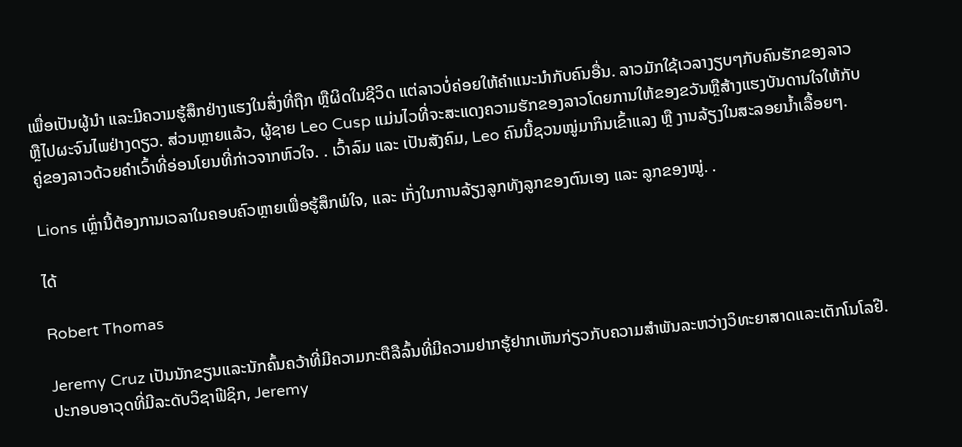ເພື່ອເປັນຜູ້ນໍາ ແລະມີຄວາມຮູ້ສຶກຢ່າງແຮງໃນສິ່ງທີ່ຖືກ ຫຼືຜິດໃນຊີວິດ ແຕ່ລາວບໍ່ຄ່ອຍໃຫ້ຄໍາແນະນໍາກັບຄົນອື່ນ. ລາວມັກໃຊ້ເວລາງຽບໆກັບຄົນຮັກຂອງລາວ ຫຼືໄປຜະຈົນໄພຢ່າງດຽວ. ສ່ວນຫຼາຍແລ້ວ, ຜູ້ຊາຍ Leo Cusp ແມ່ນໄວທີ່ຈະສະແດງຄວາມຮັກຂອງລາວໂດຍການໃຫ້ຂອງຂວັນຫຼືສ້າງແຮງບັນດານໃຈໃຫ້ກັບຄູ່ຂອງລາວດ້ວຍຄໍາເວົ້າທີ່ອ່ອນໂຍນທີ່ກ່າວຈາກຫົວໃຈ. . ເວົ້າລົມ ແລະ ເປັນສັງຄົມ, Leo ຄົນນີ້ຊວນໝູ່ມາກິນເຂົ້າແລງ ຫຼື ງານລ້ຽງໃນສະລອຍນ້ຳເລື້ອຍໆ.

Lions ເຫຼົ່ານີ້ຕ້ອງການເວລາໃນຄອບຄົວຫຼາຍເພື່ອຮູ້ສຶກພໍໃຈ, ແລະ ເກັ່ງໃນການລ້ຽງລູກທັງລູກຂອງຕົນເອງ ແລະ ລູກຂອງໝູ່. .

ໄດ້

Robert Thomas

Jeremy Cruz ເປັນນັກຂຽນແລະນັກຄົ້ນຄວ້າທີ່ມີຄວາມກະຕືລືລົ້ນທີ່ມີຄວາມຢາກຮູ້ຢາກເຫັນກ່ຽວກັບຄວາມສໍາພັນລະຫວ່າງວິທະຍາສາດແລະເຕັກໂນໂລຢີ. ປະກອບອາວຸດທີ່ມີລະດັບວິຊາຟີຊິກ, Jeremy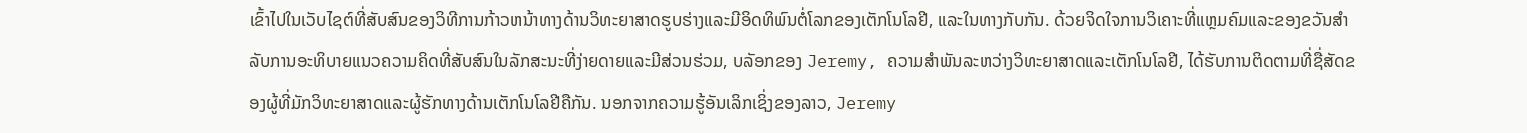ເຂົ້າໄປໃນເວັບໄຊຕ໌ທີ່ສັບສົນຂອງວິທີການກ້າວຫນ້າທາງດ້ານວິທະຍາສາດຮູບຮ່າງແລະມີອິດທິພົນຕໍ່ໂລກຂອງເຕັກໂນໂລຢີ, ແລະໃນທາງກັບກັນ. ດ້ວຍຈິດໃຈການວິເຄາະທີ່ແຫຼມຄົມແລະຂອງຂວັນສໍາລັບການອະທິບາຍແນວຄວາມຄິດທີ່ສັບສົນໃນລັກສະນະທີ່ງ່າຍດາຍແລະມີສ່ວນຮ່ວມ, ບລັອກຂອງ Jeremy, ຄວາມສໍາພັນລະຫວ່າງວິທະຍາສາດແລະເຕັກໂນໂລຢີ, ໄດ້ຮັບການຕິດຕາມທີ່ຊື່ສັດຂອງຜູ້ທີ່ມັກວິທະຍາສາດແລະຜູ້ຮັກທາງດ້ານເຕັກໂນໂລຢີຄືກັນ. ນອກຈາກຄວາມຮູ້ອັນເລິກເຊິ່ງຂອງລາວ, Jeremy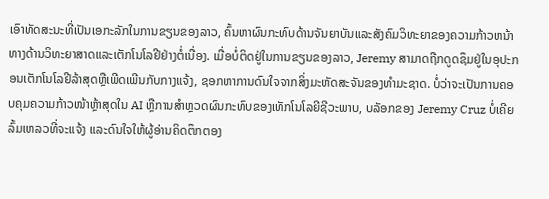ເອົາທັດສະນະທີ່ເປັນເອກະລັກໃນການຂຽນຂອງລາວ, ຄົ້ນຫາຜົນກະທົບດ້ານຈັນຍາບັນແລະສັງຄົມວິທະຍາຂອງຄວາມກ້າວຫນ້າທາງດ້ານວິທະຍາສາດແລະເຕັກໂນໂລຢີຢ່າງຕໍ່ເນື່ອງ. ເມື່ອບໍ່ຕິດຢູ່ໃນການຂຽນຂອງລາວ, Jeremy ສາມາດຖືກດູດຊຶມຢູ່ໃນອຸປະກອນເຕັກໂນໂລຢີລ້າສຸດຫຼືເພີດເພີນກັບກາງແຈ້ງ, ຊອກຫາການດົນໃຈຈາກສິ່ງມະຫັດສະຈັນຂອງທໍາມະຊາດ. ບໍ່ວ່າຈະເປັນການຄອບຄຸມຄວາມກ້າວໜ້າຫຼ້າສຸດໃນ AI ຫຼືການສຳຫຼວດຜົນກະທົບຂອງເທັກໂນໂລຍີຊີວະພາບ, ບລັອກຂອງ Jeremy Cruz ບໍ່ເຄີຍລົ້ມເຫລວທີ່ຈະແຈ້ງ ແລະດົນໃຈໃຫ້ຜູ້ອ່ານຄິດຕຶກຕອງ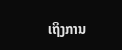ເຖິງການ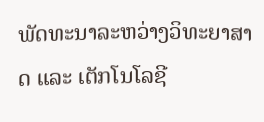ພັດທະນາລະຫວ່າງວິທະຍາສາດ ແລະ ເຕັກໂນໂລຊີ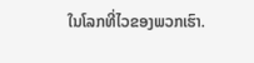ໃນໂລກທີ່ໄວຂອງພວກເຮົາ.